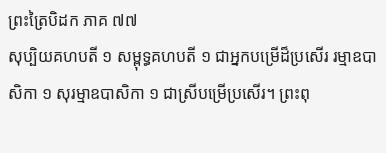ព្រះត្រៃបិដក ភាគ ៧៧
សុប្បិយគហបតី ១ សម្ពុទ្ធគហបតី ១ ជាអ្នកបម្រើដ៏ប្រសើរ រម្មាឧបាសិកា ១ សុរម្មាឧបាសិកា ១ ជាស្រីបម្រើប្រសើរ។ ព្រះពុ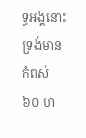ទ្ធអង្គនោះ ទ្រង់មានកំពស់ ៦០ ហ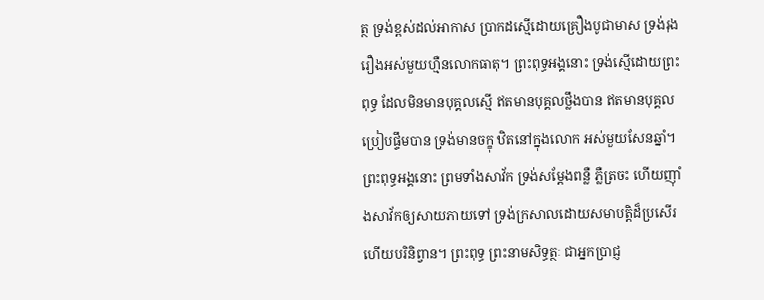ត្ថ ទ្រង់ខ្ពស់ដល់អាកាស ប្រាកដស្មើដោយគ្រឿងបូជាមាស ទ្រង់រុងរឿងអស់មួយហ្មឺនលោកធាតុ។ ព្រះពុទ្ធអង្គនោះ ទ្រង់ស្មើដោយព្រះពុទ្ធ ដែលមិនមានបុគ្គលស្មើ ឥតមានបុគ្គលថ្លឹងបាន ឥតមានបុគ្គលប្រៀបផ្ទឹមបាន ទ្រង់មានចក្ខុ ឋិតនៅក្នុងលោក អស់មួយសែនឆ្នាំ។ ព្រះពុទ្ធអង្គនោះ ព្រមទាំងសាវ័ក ទ្រង់សម្តែងពន្លឺ ភ្លឺត្រចះ ហើយញ៉ាំងសាវ័កឲ្យសាយភាយទៅ ទ្រង់ក្រសាលដោយសមាបត្តិដ៏ប្រសើរ ហើយបរិនិព្វាន។ ព្រះពុទ្ធ ព្រះនាមសិទ្ធត្ថៈ ជាអ្នកប្រាជ្ញ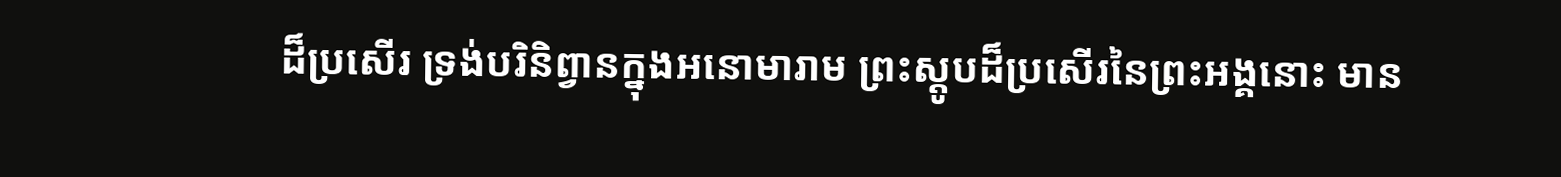ដ៏ប្រសើរ ទ្រង់បរិនិព្វានក្នុងអនោមារាម ព្រះស្តូបដ៏ប្រសើរនៃព្រះអង្គនោះ មាន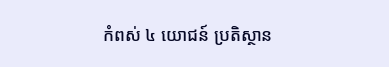កំពស់ ៤ យោជន៍ ប្រតិស្ថាន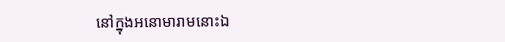នៅក្នុងអនោមារាមនោះឯ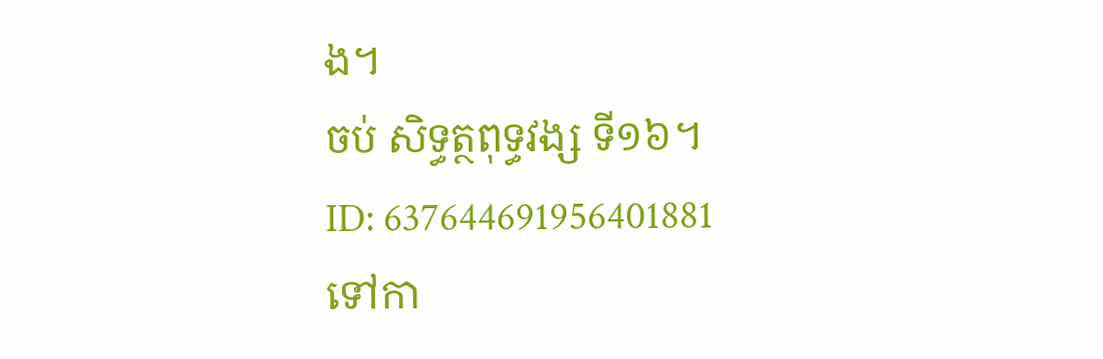ង។
ចប់ សិទ្ធត្ថពុទ្ធវង្ស ទី១៦។
ID: 637644691956401881
ទៅកា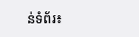ន់ទំព័រ៖